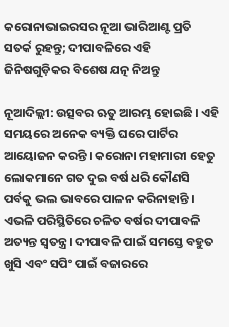କରୋନାଭାଇରସର ନୂଆ ଭାରିଆଣ୍ଟ ପ୍ରତି ସତର୍କ ରୁହନ୍ତୁ; ଦୀପାବଳିରେ ଏହି ଜିନିଷଗୁଡ଼ିକର ବିଶେଷ ଯତ୍ନ ନିଅନ୍ତୁ

ନୂଆଦିଲ୍ଲୀ: ଉତ୍ସବର ଋତୁ ଆରମ୍ଭ ହୋଇଛି । ଏହି ସମୟରେ ଅନେକ ବ୍ୟକ୍ତି ଘରେ ପାର୍ଟିର ଆୟୋଜନ କରନ୍ତି । କରୋନା ମହାମାରୀ ହେତୁ ଲୋକମାନେ ଗତ ଦୁଇ ବର୍ଷ ଧରି କୌଣସି ପର୍ବକୁ ଭଲ ଭାବରେ ପାଳନ କରିନାହାନ୍ତି । ଏଭଳି ପରିସ୍ଥିତିରେ ଚଳିତ ବର୍ଷର ଦୀପାବଳି ଅତ୍ୟନ୍ତ ସ୍ୱତନ୍ତ୍ର। ଦୀପାବଳି ପାଇଁ ସମସ୍ତେ ବହୁତ ଖୁସି ଏବଂ ସପିଂ ପାଇଁ ବଜାରରେ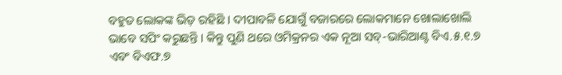ବହୁତ ଲୋକଙ୍କ ଭିଡ଼ ରହିଛି । ଦୀପାବଳି ଯୋଗୁଁ ବଜାରରେ ଲୋକମାନେ ଖୋଲାଖୋଲି ଭାବେ ସପିଂ କରୁଛନ୍ତି । କିନ୍ତୁ ପୁଣି ଥରେ ଓମିକ୍ରନର ଏକ ନୂଆ ସବ୍-ଭାରିଆଣ୍ଟ ବିଏ.୫.୧.୭ ଏବଂ ବିଏଫ.୭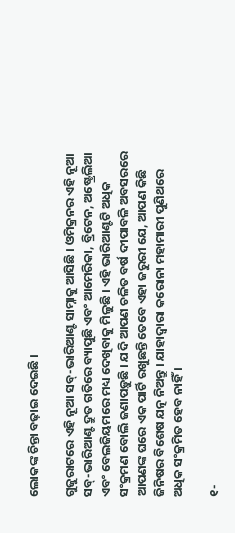ଲୋକଙ୍କ ଚିନ୍ତା ବଢ଼ାଇ ଦେଇଛି ।

ଗୁଜୁରାଟରେ ଏହି ନୂଆ ସବ୍-ଭାରିଆଣ୍ଟ ସାମ୍ନାକୁ ଆସିଛି । ଓମିକ୍ରନର ଏହି ନୂଆ ସବ୍-ଭାରିଆଣ୍ଟ ଦ୍ରୁତ ଗତିରେ ବ୍ୟାପୁଛି ଏବଂ ଆମେରିକା, ବ୍ରିଟେନ, ଅଷ୍ଟ୍ରେଲିଆ ଏବଂ ବେଲଜିୟମରେ ମଧ୍ୟ ଦେଖିବାକୁ ମିଳୁଛି । ଏହି ଭାରିଆଣ୍ଟଟି ଅଧିକ ସଂକ୍ରମଣ ବୋଲି ଜଣାପଡ଼ୁଛି । ଯଦି ଆପଣ ଚଳିତ ବର୍ଷ ଦୀପାବଳି ଅବସରରେ ଆପଣଙ୍କ ଘରେ ଏକ ପାର୍ଟି ରଖୁଛନ୍ତି ତେବେ ଏହା ଜରୁରୀ ଯେ, ଆପଣ କିଛି ଜିନିଷର ବିଶେଷ ଯତ୍ନ ନିଅନ୍ତୁ । ଯାହାଦ୍ୱାରା କରୋନା ମହାମାରୀ ପୁଣିଥରେ ଅଧିକ ସଂକ୍ରମିତ ହେବ ନାହିଁ ।

୧-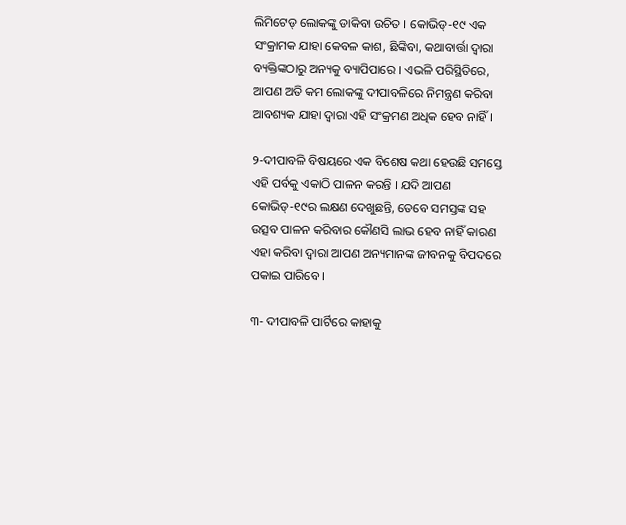ଲିମିଟେଡ୍ ଲୋକଙ୍କୁ ଡାକିବା ଉଚିତ । କୋଭିଡ୍-୧୯ ଏକ ସଂକ୍ରାମକ ଯାହା କେବଳ କାଶ, ଛିଙ୍କିବା, କଥାବାର୍ତ୍ତା ଦ୍ୱାରା ବ୍ୟକ୍ତିଙ୍କଠାରୁ ଅନ୍ୟକୁ ବ୍ୟାପିପାରେ । ଏଭଳି ପରିସ୍ଥିତିରେ, ଆପଣ ଅତି କମ ଲୋକଙ୍କୁ ଦୀପାବଳିରେ ନିମନ୍ତ୍ରଣ କରିବା ଆବଶ୍ୟକ ଯାହା ଦ୍ୱାରା ଏହି ସଂକ୍ରମଣ ଅଧିକ ହେବ ନାହିଁ ।

୨-ଦୀପାବଳି ବିଷୟରେ ଏକ ବିଶେଷ କଥା ହେଉଛି ସମସ୍ତେ ଏହି ପର୍ବକୁ ଏକାଠି ପାଳନ କରନ୍ତି । ଯଦି ଆପଣ କୋଭିଡ୍-୧୯ର ଲକ୍ଷଣ ଦେଖୁଛନ୍ତି, ତେବେ ସମସ୍ତଙ୍କ ସହ ଉତ୍ସବ ପାଳନ କରିବାର କୌଣସି ଲାଭ ହେବ ନାହିଁ କାରଣ ଏହା କରିବା ଦ୍ୱାରା ଆପଣ ଅନ୍ୟମାନଙ୍କ ଜୀବନକୁ ବିପଦରେ ପକାଇ ପାରିବେ ।

୩- ଦୀପାବଳି ପାର୍ଟିରେ କାହାକୁ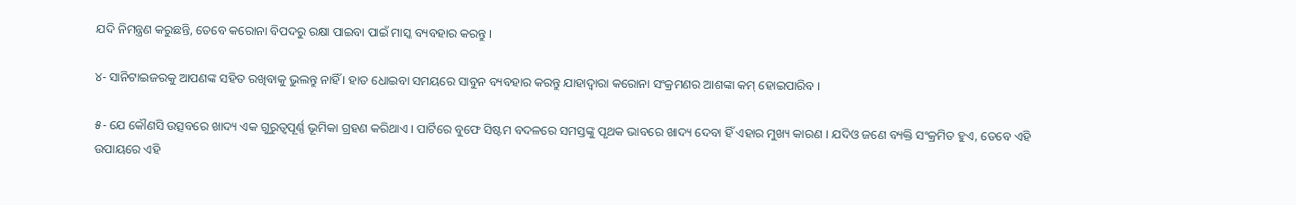ଯଦି ନିମନ୍ତ୍ରଣ କରୁଛନ୍ତି, ତେବେ କରୋନା ବିପଦରୁ ରକ୍ଷା ପାଇବା ପାଇଁ ମାସ୍କ ବ୍ୟବହାର କରନ୍ତୁ ।

୪- ସାନିଟାଇଜରକୁ ଆପଣଙ୍କ ସହିତ ରଖିବାକୁ ଭୁଲନ୍ତୁ ନାହିଁ । ହାତ ଧୋଇବା ସମୟରେ ସାବୁନ ବ୍ୟବହାର କରନ୍ତୁ ଯାହାଦ୍ୱାରା କରୋନା ସଂକ୍ରମଣର ଆଶଙ୍କା କମ୍ ହୋଇପାରିବ ।

୫- ଯେ କୌଣସି ଉତ୍ସବରେ ଖାଦ୍ୟ ଏକ ଗୁରୁତ୍ୱପୂର୍ଣ୍ଣ ଭୂମିକା ଗ୍ରହଣ କରିଥାଏ । ପାର୍ଟିରେ ବୁଫେ ସିଷ୍ଟମ ବଦଳରେ ସମସ୍ତଙ୍କୁ ପୃଥକ ଭାବରେ ଖାଦ୍ୟ ଦେବା ହିଁ ଏହାର ମୁଖ୍ୟ କାରଣ । ଯଦିଓ ଜଣେ ବ୍ୟକ୍ତି ସଂକ୍ରମିତ ହୁଏ, ତେବେ ଏହି ଉପାୟରେ ଏହି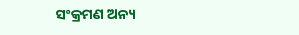ସଂକ୍ରମଣ ଅନ୍ୟ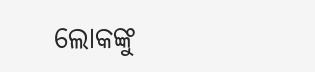ଲୋକଙ୍କୁ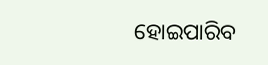ହୋଇପାରିବ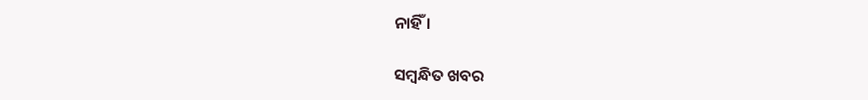ନାହିଁ ।

ସମ୍ବନ୍ଧିତ ଖବର